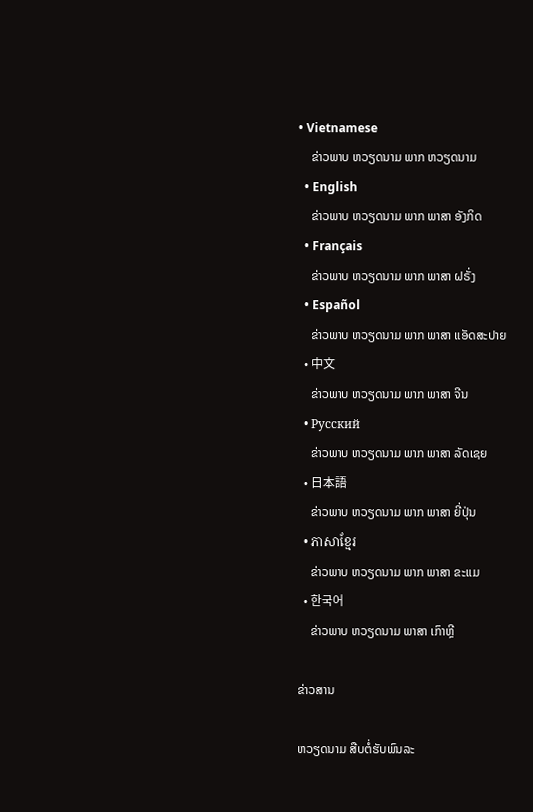• Vietnamese
    ຂ່າວພາບ ຫວຽດນາມ ພາກ ຫວຽດນາມ
  • English
    ຂ່າວພາບ ຫວຽດນາມ ພາກ ພາສາ ອັງກິດ
  • Français
    ຂ່າວພາບ ຫວຽດນາມ ພາກ ພາສາ ຝຣັ່ງ
  • Español
    ຂ່າວພາບ ຫວຽດນາມ ພາກ ພາສາ ແອັດສະປາຍ
  • 中文
    ຂ່າວພາບ ຫວຽດນາມ ພາກ ພາສາ ຈີນ
  • Русский
    ຂ່າວພາບ ຫວຽດນາມ ພາກ ພາສາ ລັດເຊຍ
  • 日本語
    ຂ່າວພາບ ຫວຽດນາມ ພາກ ພາສາ ຍີ່ປຸ່ນ
  • ភាសាខ្មែរ
    ຂ່າວພາບ ຫວຽດນາມ ພາກ ພາສາ ຂະແມ
  • 한국어
    ຂ່າວພາບ ຫວຽດນາມ ພາສາ ເກົາຫຼີ

ຂ່າວສານ

ຫວຽດນາມ ສືບຕໍ່ຮັບພົນລະ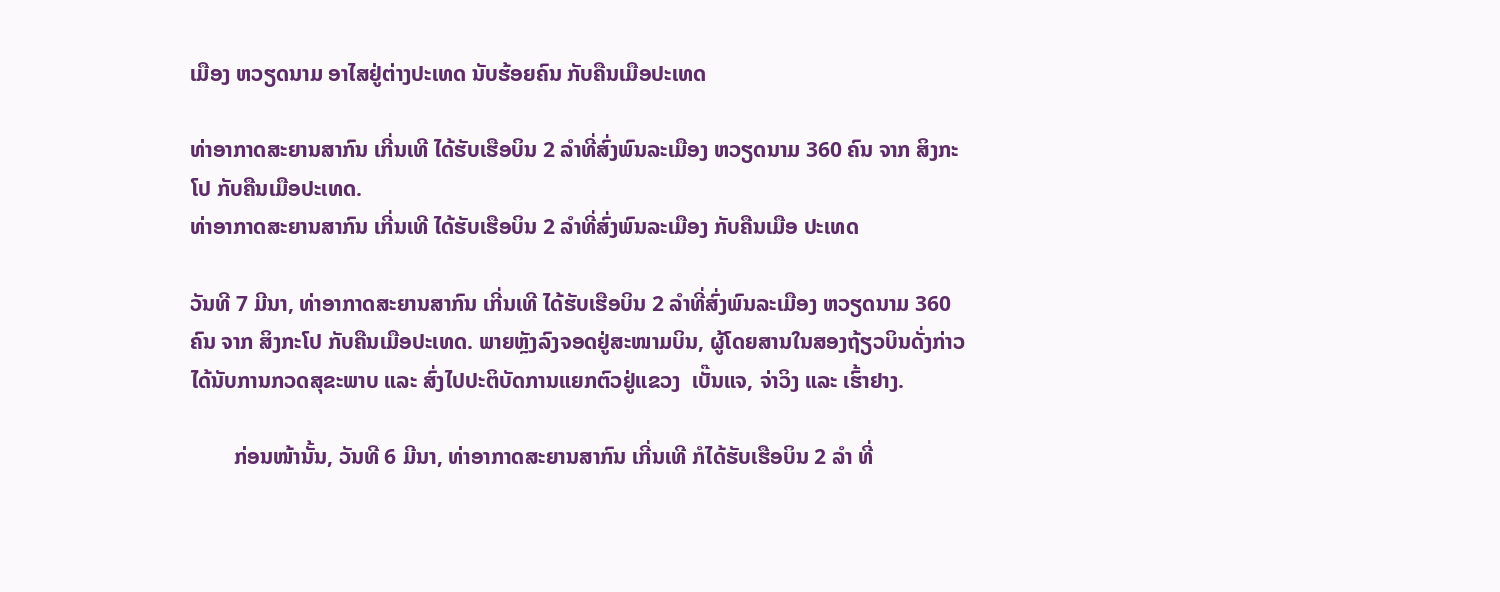ເມືອງ ຫວຽດນາມ ອາໄສຢູ່ຕ່າງປະເທດ ນັບຮ້ອຍຄົນ ກັບຄືນເມືອປະເທດ

ທ່າອາກາດສະຍານສາກົນ ເກີ່ນເທີ ໄດ້ຮັບເຮືອບິນ 2 ລຳທີ່ສົ່ງພົນລະເມືອງ ຫວຽດນາມ 360 ຄົນ ຈາກ ສິງກະໂປ ກັບຄືນເມືອປະເທດ.
ທ່າອາກາດສະຍານສາກົນ ເກີ່ນເທີ ໄດ້ຮັບເຮືອບິນ 2 ລຳທີ່ສົ່ງພົນລະເມືອງ ກັບຄືນເມືອ ປະເທດ

ວັນທີ 7 ມີນາ, ທ່າອາກາດສະຍານສາກົນ ເກີ່ນເທີ ໄດ້ຮັບເຮືອບິນ 2 ລຳທີ່ສົ່ງພົນລະເມືອງ ຫວຽດນາມ 360 ຄົນ ຈາກ ສິງກະໂປ ກັບຄືນເມືອປະເທດ. ພາຍຫຼັງລົງຈອດຢູ່ສະໜາມບິນ, ຜູ້ໂດຍສານໃນສອງຖ້ຽວບິນດັ່ງກ່າວ ໄດ້ນັບການກວດສຸຂະພາບ ແລະ ສົ່ງໄປປະຕິບັດການແຍກຕົວຢູ່ແຂວງ  ເບັ໊ນແຈ, ຈ່າວິງ ແລະ ເຮົ້າຢາງ.

        ກ່ອນໜ້ານັ້ນ, ວັນທີ 6 ມີນາ, ທ່າອາກາດສະຍານສາກົນ ເກີ່ນເທີ ກໍໄດ້ຮັບເຮືອບິນ 2 ລຳ ທີ່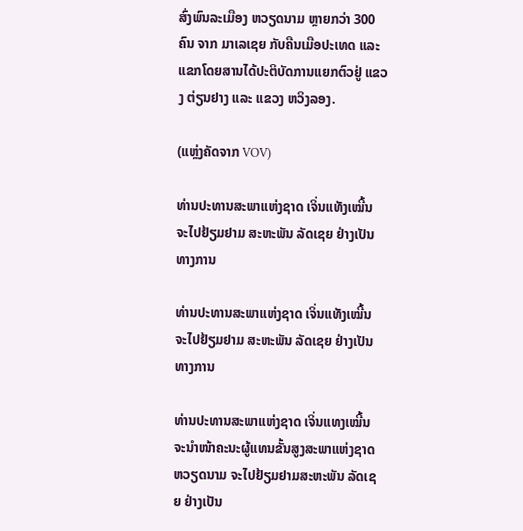ສົ່ງພົນລະເມືອງ ຫວຽດນາມ ຫຼາຍກວ່າ 300 ຄົນ ຈາກ ມາເລເຊຍ ກັບຄືນເມືອປະເທດ ແລະ ແຂກໂດຍສານໄດ້ປະຕິບັດການແຍກຕົວຢູ່ ແຂວງ ຕ່ຽນຢາງ ແລະ ແຂວງ ຫວິງລອງ.

(ແຫຼ່ງຄັດຈາກ VOV)

ທ່ານປະທານສະພາແຫ່ງຊາດ ເຈິ່ນແທັງເໝີ້ນ ຈະໄປຢ້ຽມຢາມ ສະຫະພັນ ລັດເຊຍ ຢ່າງເປັນທາງການ

ທ່ານປະທານສະພາແຫ່ງຊາດ ເຈິ່ນແທັງເໝີ້ນ ຈະໄປຢ້ຽມຢາມ ສະຫະພັນ ລັດເຊຍ ຢ່າງເປັນທາງການ

ທ່ານປະທານສະພາແຫ່ງຊາດ ເຈິ່ນແທງເໝີ້ນ ຈະນຳໜ້າຄະນະຜູ້ແທນຂັ້ນສູງສະພາແຫ່ງຊາດ ຫວຽດນາມ ຈະໄປຢ້ຽມຢາມສະຫະພັນ ລັດເຊຍ ຢ່າງເປັນ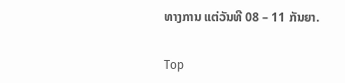ທາງການ ແຕ່ວັນທີ 08 – 11 ກັນຍາ.

Top